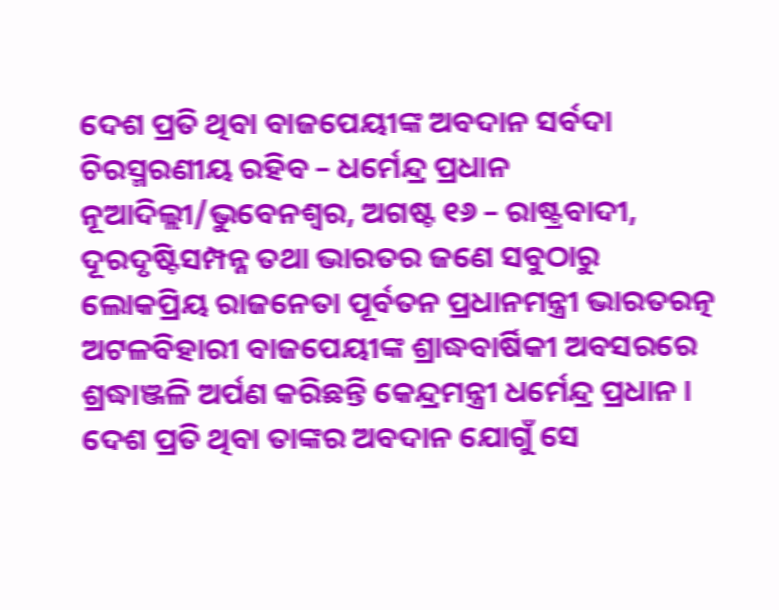ଦେଶ ପ୍ରତି ଥିବା ବାଜପେୟୀଙ୍କ ଅବଦାନ ସର୍ବଦା ଚିରସ୍ମରଣୀୟ ରହିବ – ଧର୍ମେନ୍ଦ୍ର ପ୍ରଧାନ
ନୂଆଦିଲ୍ଲୀ/ଭୁବେନଶ୍ୱର, ଅଗଷ୍ଟ ୧୬ – ରାଷ୍ଟ୍ରବାଦୀ, ଦୂରଦୃଷ୍ଟିସମ୍ପନ୍ନ ତଥା ଭାରତର ଜଣେ ସବୁଠାରୁ ଲୋକପ୍ରିୟ ରାଜନେତା ପୂର୍ବତନ ପ୍ରଧାନମନ୍ତ୍ରୀ ଭାରତରତ୍ନ ଅଟଳବିହାରୀ ବାଜପେୟୀଙ୍କ ଶ୍ରାଦ୍ଧବାର୍ଷିକୀ ଅବସରରେ ଶ୍ରଦ୍ଧାଞ୍ଜଳି ଅର୍ପଣ କରିଛନ୍ତି କେନ୍ଦ୍ରମନ୍ତ୍ରୀ ଧର୍ମେନ୍ଦ୍ର ପ୍ରଧାନ । ଦେଶ ପ୍ରତି ଥିବା ତାଙ୍କର ଅବଦାନ ଯୋଗୁଁ ସେ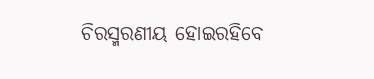ଚିରସ୍ମରଣୀୟ ହୋଇରହିବେ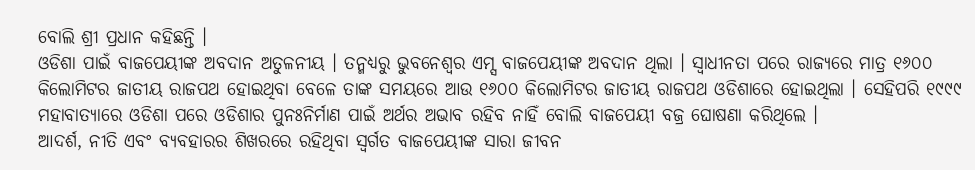ବୋଲି ଶ୍ରୀ ପ୍ରଧାନ କହିଛନ୍ତି ।
ଓଡିଶା ପାଇଁ ବାଜପେୟୀଙ୍କ ଅବଦାନ ଅତୁଳନୀୟ । ତନ୍ମଧ୍ୟରୁ ଭୁବନେଶ୍ୱର ଏମ୍ସ ବାଜପେୟୀଙ୍କ ଅବଦାନ ଥିଲା । ସ୍ୱାଧୀନତା ପରେ ରାଜ୍ୟରେ ମାତ୍ର ୧୬୦୦ କିଲୋମିଟର ଜାତୀୟ ରାଜପଥ ହୋଇଥିବା ବେଳେ ତାଙ୍କ ସମୟରେ ଆଉ ୧୬୦୦ କିଲୋମିଟର ଜାତୀୟ ରାଜପଥ ଓଡିଶାରେ ହୋଇଥିଲା । ସେହିପରି ୧୯୯୯ ମହାବାତ୍ୟାରେ ଓଡିଶା ପରେ ଓଡିଶାର ପୁନଃନିର୍ମାଣ ପାଇଁ ଅର୍ଥର ଅଭାବ ରହିବ ନାହିଁ ବୋଲି ବାଜପେୟୀ ବଜ୍ର ଘୋଷଣା କରିଥିଲେ ।
ଆଦର୍ଶ, ନୀତି ଏବଂ ବ୍ୟବହାରର ଶିଖରରେ ରହିଥିବା ସ୍ୱର୍ଗତ ବାଜପେୟୀଙ୍କ ସାରା ଜୀବନ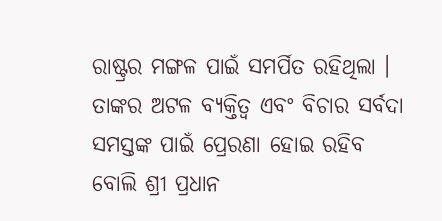ରାଷ୍ଟ୍ରର ମଙ୍ଗଳ ପାଇଁ ସମର୍ପିତ ରହିଥିଲା । ତାଙ୍କର ଅଟଳ ବ୍ୟକ୍ତିତ୍ୱ ଏବଂ ବିଚାର ସର୍ବଦା ସମସ୍ତଙ୍କ ପାଇଁ ପ୍ରେରଣା ହୋଇ ରହିବ ବୋଲି ଶ୍ରୀ ପ୍ରଧାନ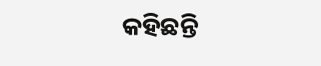କହିଛନ୍ତି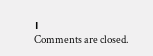।
Comments are closed.